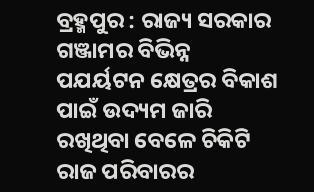ବ୍ରହ୍ମପୁର : ରାଜ୍ୟ ସରକାର ଗଞ୍ଜାମର ବିଭିନ୍ନ ପଯର୍ୟଟନ କ୍ଷେତ୍ରର ବିକାଶ ପାଇଁ ଉଦ୍ୟମ ଜାରି ରଖିଥିବା ବେଳେ ଚିକିଟି ରାଜ ପରିବାରର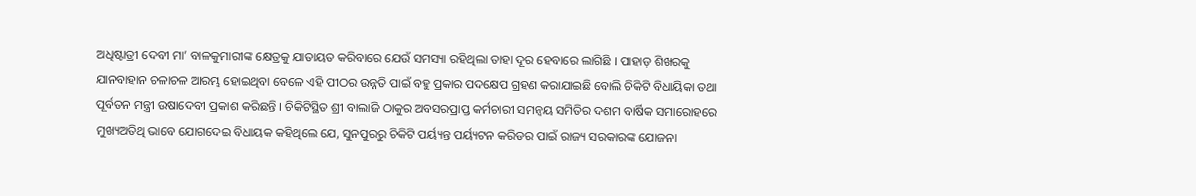ଅଧିଷ୍ଟାତ୍ରୀ ଦେବୀ ମା’ ବାଳକୁମାରୀଙ୍କ କ୍ଷେତ୍ରକୁ ଯାତାୟତ କରିବାରେ ଯେଉଁ ସମସ୍ୟା ରହିଥିଲା ତାହା ଦୂର ହେବାରେ ଲାଗିଛି । ପାହାଡ଼ ଶିଖରକୁ ଯାନବାହାନ ଚଳାଚଳ ଆରମ୍ଭ ହୋଇଥିବା ବେଳେ ଏହି ପୀଠର ଉନ୍ନତି ପାଇଁ ବହୁ ପ୍ରକାର ପଦକ୍ଷେପ ଗ୍ରହଣ କରାଯାଇଛି ବୋଲି ଚିକିଟି ବିଧାୟିକା ତଥା ପୂର୍ବତନ ମନ୍ତ୍ରୀ ଉଷାଦେବୀ ପ୍ରକାଶ କରିଛନ୍ତି । ଚିକିଟିସ୍ଥିତ ଶ୍ରୀ ବାଲାଜି ଠାକୁର ଅବସରପ୍ରାପ୍ତ କର୍ମଚାରୀ ସମନ୍ୱୟ ସମିତିର ଦଶମ ବାର୍ଷିକ ସମାରୋହରେ ମୁଖ୍ୟଅତିଥି ଭାବେ ଯୋଗଦେଇ ବିଧାୟକ କହିଥିଲେ ଯେ, ସୁନପୁରରୁ ଚିକିଟି ପର୍ୟ୍ୟନ୍ତ ପର୍ୟ୍ୟଟନ କରିଡର ପାଇଁ ରାଜ୍ୟ ସରକାରଙ୍କ ଯୋଜନା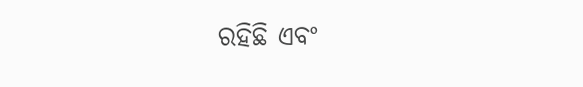ରହିଛି ଏବଂ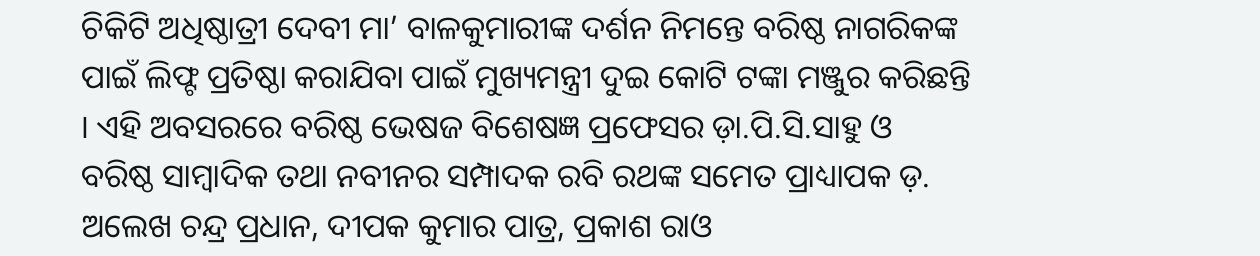ଚିକିଟି ଅଧିଷ୍ଠାତ୍ରୀ ଦେବୀ ମା’ ବାଳକୁମାରୀଙ୍କ ଦର୍ଶନ ନିମନ୍ତେ ବରିଷ୍ଠ ନାଗରିକଙ୍କ ପାଇଁ ଲିଫ୍ଟ ପ୍ରତିଷ୍ଠା କରାଯିବା ପାଇଁ ମୁଖ୍ୟମନ୍ତ୍ରୀ ଦୁଇ କୋଟି ଟଙ୍କା ମଞ୍ଜୁର କରିଛନ୍ତି । ଏହି ଅବସରରେ ବରିଷ୍ଠ ଭେଷଜ ବିଶେଷଜ୍ଞ ପ୍ରଫେସର ଡ଼ା.ପି.ସି.ସାହୁ ଓ ବରିଷ୍ଠ ସାମ୍ବାଦିକ ତଥା ନବୀନର ସମ୍ପାଦକ ରବି ରଥଙ୍କ ସମେତ ପ୍ରାଧ୍ୟାପକ ଡ଼. ଅଲେଖ ଚନ୍ଦ୍ର ପ୍ରଧାନ, ଦୀପକ କୁମାର ପାତ୍ର, ପ୍ରକାଶ ରାଓ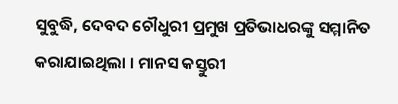ସୁବୁଦ୍ଧି, ଦେବଦ ଚୌଧୁରୀ ପ୍ରମୁଖ ପ୍ରତିଭାଧରଙ୍କୁ ସମ୍ମାନିତ କରାଯାଇଥିଲା । ମାନସ କସ୍ତୁରୀ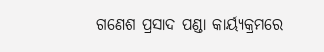ଗଣେଶ ପ୍ରସାଦ ପଣ୍ଡା କାର୍ୟ୍ୟକ୍ରମରେ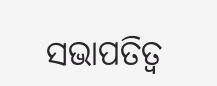ସଭାପତିତ୍ୱ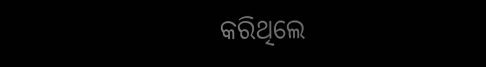କରିଥିଲେ